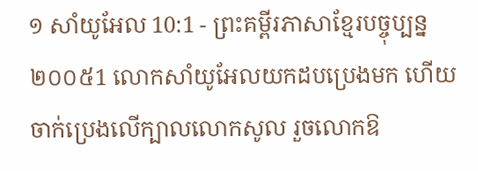១ សាំយូអែល 10:1 - ព្រះគម្ពីរភាសាខ្មែរបច្ចុប្បន្ន ២០០៥1 លោកសាំយូអែលយកដបប្រេងមក ហើយចាក់ប្រេងលើក្បាលលោកសូល រួចលោកឱ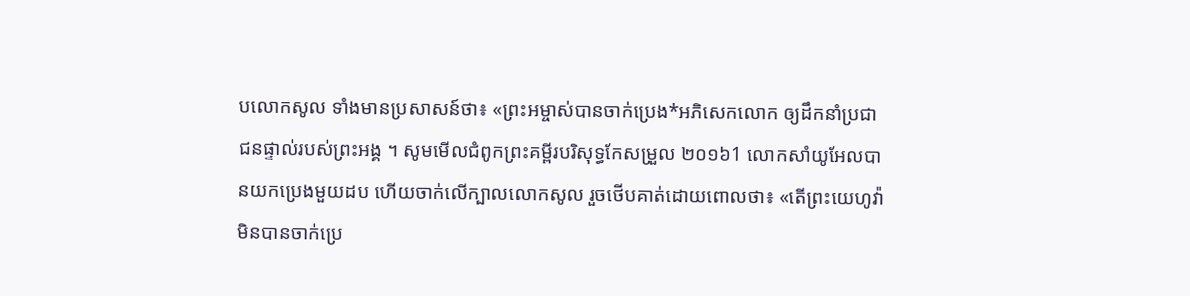បលោកសូល ទាំងមានប្រសាសន៍ថា៖ «ព្រះអម្ចាស់បានចាក់ប្រេង*អភិសេកលោក ឲ្យដឹកនាំប្រជាជនផ្ទាល់របស់ព្រះអង្គ ។ សូមមើលជំពូកព្រះគម្ពីរបរិសុទ្ធកែសម្រួល ២០១៦1 លោកសាំយូអែលបានយកប្រេងមួយដប ហើយចាក់លើក្បាលលោកសូល រួចថើបគាត់ដោយពោលថា៖ «តើព្រះយេហូវ៉ាមិនបានចាក់ប្រេ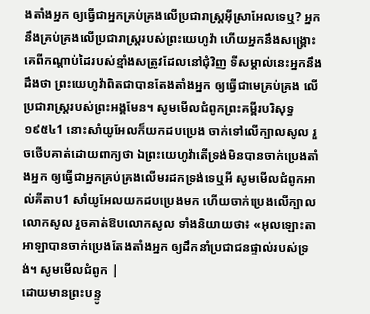ងតាំងអ្នក ឲ្យធ្វើជាអ្នកគ្រប់គ្រងលើប្រជារាស្ត្រអ៊ីស្រាអែលទេឬ? អ្នកនឹងគ្រប់គ្រងលើប្រជារាស្រ្តរបស់ព្រះយេហូវ៉ា ហើយអ្នកនឹងសង្គ្រោះគេពីកណ្ដាប់ដៃរបស់ខ្មាំងសត្រូវដែលនៅជុំវិញ ទីសម្គាល់នេះអ្នកនឹងដឹងថា ព្រះយេហូវ៉ាពិតជាបានតែងតាំងអ្នក ឲ្យធ្វើជាមេគ្រប់គ្រង លើប្រជារាស្ត្ររបស់ព្រះអង្គមែន។ សូមមើលជំពូកព្រះគម្ពីរបរិសុទ្ធ ១៩៥៤1 នោះសាំយូអែលក៏យកដបប្រេង ចាក់ទៅលើក្បាលសូល រួចថើបគាត់ដោយពាក្យថា ឯព្រះយេហូវ៉ាតើទ្រង់មិនបានចាក់ប្រេងតាំងអ្នក ឲ្យធ្វើជាអ្នកគ្រប់គ្រងលើមរដកទ្រង់ទេឬអី សូមមើលជំពូកអាល់គីតាប1 សាំយូអែលយកដបប្រេងមក ហើយចាក់ប្រេងលើក្បាលលោកសូល រួចគាត់ឱបលោកសូល ទាំងនិយាយថា៖ «អុលឡោះតាអាឡាបានចាក់ប្រេងតែងតាំងអ្នក ឲ្យដឹកនាំប្រជាជនផ្ទាល់របស់ទ្រង់។ សូមមើលជំពូក |
ដោយមានព្រះបន្ទូ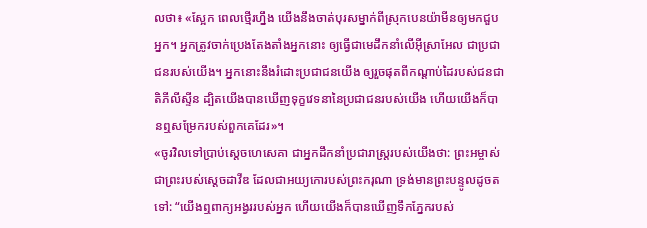លថា៖ «ស្អែក ពេលថ្មើរហ្នឹង យើងនឹងចាត់បុរសម្នាក់ពីស្រុកបេនយ៉ាមីនឲ្យមកជួបអ្នក។ អ្នកត្រូវចាក់ប្រេងតែងតាំងអ្នកនោះ ឲ្យធ្វើជាមេដឹកនាំលើអ៊ីស្រាអែល ជាប្រជាជនរបស់យើង។ អ្នកនោះនឹងរំដោះប្រជាជនយើង ឲ្យរួចផុតពីកណ្ដាប់ដៃរបស់ជនជាតិភីលីស្ទីន ដ្បិតយើងបានឃើញទុក្ខវេទនានៃប្រជាជនរបស់យើង ហើយយើងក៏បានឮសម្រែករបស់ពួកគេដែរ»។
«ចូរវិលទៅប្រាប់ស្ដេចហេសេគា ជាអ្នកដឹកនាំប្រជារាស្ត្ររបស់យើងថា: ព្រះអម្ចាស់ ជាព្រះរបស់ស្ដេចដាវីឌ ដែលជាអយ្យកោរបស់ព្រះករុណា ទ្រង់មានព្រះបន្ទូលដូចតទៅ: “យើងឮពាក្យអង្វររបស់អ្នក ហើយយើងក៏បានឃើញទឹកភ្នែករបស់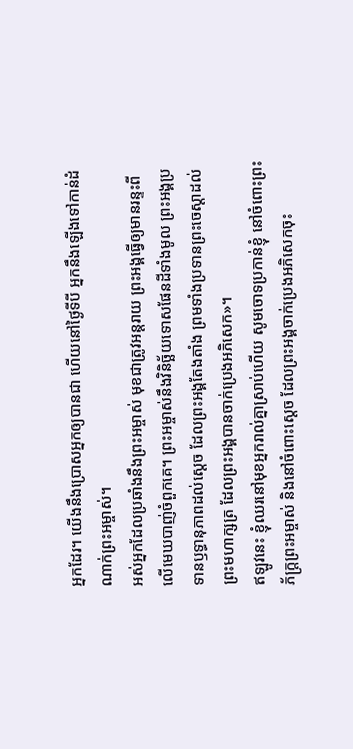អ្នកដែរ។ យើងនឹងប្រោសអ្នកឲ្យបានជា ហើយនៅថ្ងៃទីបី អ្នកនឹងឡើងទៅកាន់ដំណាក់ព្រះអម្ចាស់។
អស់អ្នកដែលប្រឆាំងនឹងព្រះអម្ចាស់ មុខជាត្រូវអន្តរាយ ព្រះអង្គធ្វើឲ្យមានរន្ទះពីលើមេឃបាញ់ចំពួកគេ។ ព្រះអម្ចាស់នឹងវិនិច្ឆ័យទោសផែនដីទាំងមូល ព្រះអង្គប្រទានឫទ្ធានុភាពដល់ស្ដេច ដែលព្រះអង្គតែងតាំង ព្រមទាំងប្រទានព្រះចេស្ដាដល់ព្រះមហាក្សត្រ ដែលព្រះអង្គបានចាក់ប្រេងអភិសេក»។
ឥឡូវនេះ ខ្ញុំឈរនៅមុខអ្នករាល់គ្នាស្រាប់ហើយ សូមចោទប្រកាន់ខ្ញុំ នៅចំពោះព្រះភ័ក្ត្រព្រះអម្ចាស់ និងនៅចំពោះស្ដេច ដែលព្រះអង្គចាក់ប្រេងអភិសេកចុះ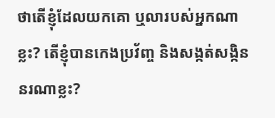ថាតើខ្ញុំដែលយកគោ ឬលារបស់អ្នកណាខ្លះ? តើខ្ញុំបានកេងប្រវ័ញ្ច និងសង្កត់សង្កិននរណាខ្លះ?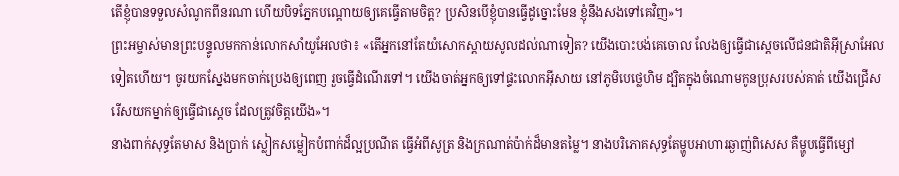តើខ្ញុំបានទទួលសំណូកពីនរណា ហើយបិទភ្នែកបណ្ដោយឲ្យគេធ្វើតាមចិត្ត? ប្រសិនបើខ្ញុំបានធ្វើដូច្នោះមែន ខ្ញុំនឹងសងទៅគេវិញ»។
ព្រះអម្ចាស់មានព្រះបន្ទូលមកកាន់លោកសាំយូអែលថា៖ «តើអ្នកនៅតែយំសោកស្ដាយសូលដល់ណាទៀត? យើងបោះបង់គេចោល លែងឲ្យធ្វើជាស្ដេចលើជនជាតិអ៊ីស្រាអែលទៀតហើយ។ ចូរយកស្នែងមកចាក់ប្រេងឲ្យពេញ រួចធ្វើដំណើរទៅ។ យើងចាត់អ្នកឲ្យទៅផ្ទះលោកអ៊ីសាយ នៅភូមិបេថ្លេហិម ដ្បិតក្នុងចំណោមកូនប្រុសរបស់គាត់ យើងជ្រើសរើសយកម្នាក់ឲ្យធ្វើជាស្ដេច ដែលត្រូវចិត្តយើង»។
នាងពាក់សុទ្ធតែមាស និងប្រាក់ ស្លៀកសម្លៀកបំពាក់ដ៏ល្អប្រណីត ធ្វើអំពីសូត្រ និងក្រណាត់ប៉ាក់ដ៏មានតម្លៃ។ នាងបរិភោគសុទ្ធតែម្ហូបអាហារឆ្ងាញ់ពិសេស គឺម្ហូបធ្វើពីម្សៅ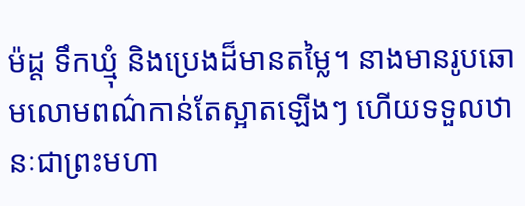ម៉ដ្ដ ទឹកឃ្មុំ និងប្រេងដ៏មានតម្លៃ។ នាងមានរូបឆោមលោមពណ៌កាន់តែស្អាតឡើងៗ ហើយទទួលឋានៈជាព្រះមហា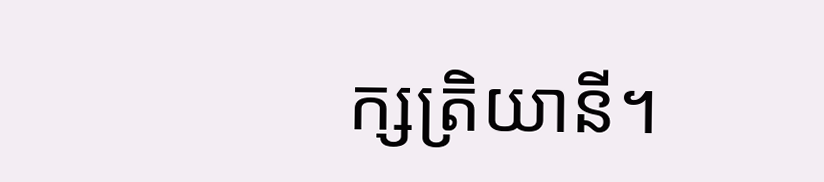ក្សត្រិយានី។